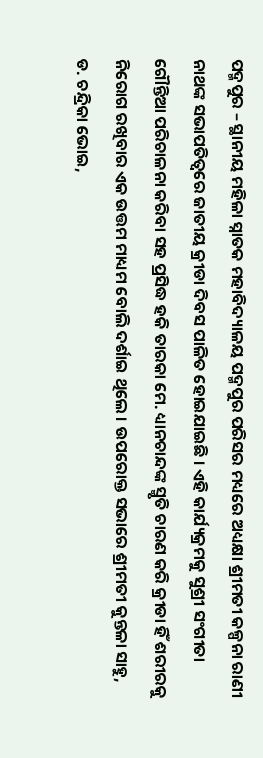ପଦ୍ମପୁର – ସ୍ଥାନୀୟ ମହିଳା ସ୍ନାତକ ମହାବିଦ୍ୟାଳୟ ପଦ୍ମପୁର ପରିସର ମଧ୍ୟରେ ଅଧ୍ୟକ୍ଷା ଶ୍ରୀମତୀ କଳ୍ପନା ରାଣୀ ନାଥଙ୍କ ସଭାପତିତ୍ଵରେ ଜାତୀୟ କ୍ରୀଡା ଦିବସ ପାଳିତ ହୋଇଯାଇଛି । ଏହି କାର୍ଯ୍ୟକ୍ରମକୁ ସୁଶ୍ରୀ ସଂଗୀତା ଗୌନ୍ତିଆ ପରିଚାଳନା କରିବା ସହ ପ୍ରସିଦ୍ଧ ହକି ତାରକା ମେ. ଧ୍ୟାନଚାନ୍ଦଙ୍କ ସ୍ମୃତି ଚାରଣ କରି କ୍ରୀଡା ହିଁ ଶରୀରକୁ ନିରୋଗ ରଖିବାର ଏକ ଉତ୍ତମ ମାଧ୍ୟମ ବୋଲି ଦର୍ଶାଇ ଥିଲେ । ଉପରୋକ୍ତ ସଭାରେ ଶ୍ରୀମତୀ କୁନ୍ତଳା ସାହୁ, ଡ. ଚନ୍ଦ୍ରିକା ଭୋଇ,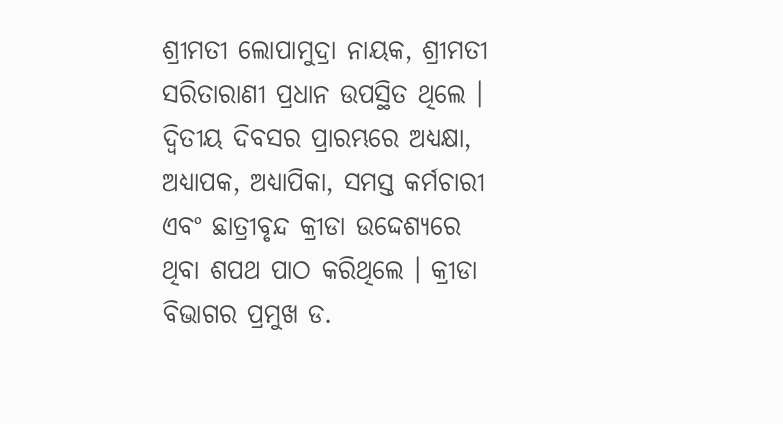ଶ୍ରୀମତୀ ଲୋପାମୁଦ୍ରା ନାୟକ, ଶ୍ରୀମତୀ ସରିତାରାଣୀ ପ୍ରଧାନ ଉପସ୍ଥିତ ଥିଲେ ।
ଦ୍ଵିତୀୟ ଦିବସର ପ୍ରାରମ୍ଭରେ ଅଧ୍ୟକ୍ଷା, ଅଧ୍ୟାପକ, ଅଧ୍ୟାପିକା, ସମସ୍ତ କର୍ମଚାରୀ ଏବଂ ଛାତ୍ରୀବୃନ୍ଦ କ୍ରୀଡା ଉଦ୍ଦେଶ୍ୟରେ ଥିବା ଶପଥ ପାଠ କରିଥିଲେ । କ୍ରୀଡା ବିଭାଗର ପ୍ରମୁଖ ଡ.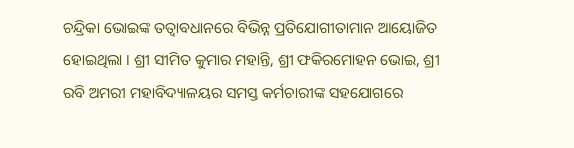ଚନ୍ଦ୍ରିକା ଭୋଇଙ୍କ ତତ୍ଵାବଧାନରେ ବିଭିନ୍ନ ପ୍ରତିଯୋଗୀତାମାନ ଆୟୋଜିତ ହୋଇଥିଲା । ଶ୍ରୀ ସୀମିତ କୁମାର ମହାନ୍ତି, ଶ୍ରୀ ଫକିରମୋହନ ଭୋଇ, ଶ୍ରୀ ରବି ଅମରୀ ମହାବିଦ୍ୟାଳୟର ସମସ୍ତ କର୍ମଚାରୀଙ୍କ ସହଯୋଗରେ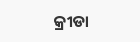କ୍ରୀଡା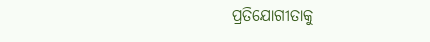ପ୍ରତିଯୋଗୀତାକୁ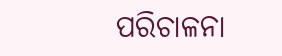ପରିଚାଳନା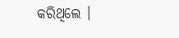କରିଥିଲେ ।